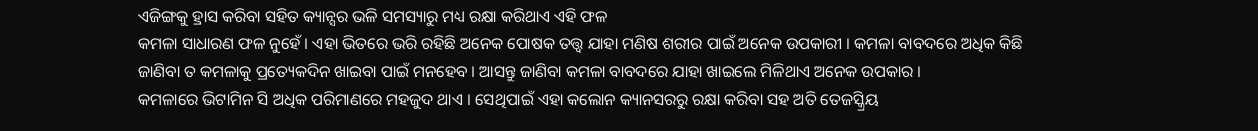ଏଜିଙ୍ଗକୁ ହ୍ରାସ କରିବା ସହିତ କ୍ୟାନ୍ସର ଭଳି ସମସ୍ୟାରୁ ମଧ୍ୟ ରକ୍ଷା କରିଥାଏ ଏହି ଫଳ
କମଳା ସାଧାରଣ ଫଳ ନୁହେଁ । ଏହା ଭିତରେ ଭରି ରହିଛି ଅନେକ ପୋଷକ ତତ୍ତ୍ଵ ଯାହା ମଣିଷ ଶରୀର ପାଇଁ ଅନେକ ଉପକାରୀ । କମଳା ବାବଦରେ ଅଧିକ କିଛି ଜାଣିବା ତ କମଳାକୁ ପ୍ରତ୍ୟେକଦିନ ଖାଇବା ପାଇଁ ମନହେବ । ଆସନ୍ତୁ ଜାଣିବା କମଳା ବାବଦରେ ଯାହା ଖାଇଲେ ମିଳିଥାଏ ଅନେକ ଉପକାର ।
କମଳାରେ ଭିଟାମିନ ସି ଅଧିକ ପରିମାଣରେ ମହଜୁଦ ଥାଏ । ସେଥିପାଇଁ ଏହା କଲୋନ କ୍ୟାନସରରୁ ରକ୍ଷା କରିବା ସହ ଅତି ତେଜସ୍କ୍ରିୟ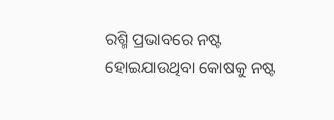ରଶ୍ମି ପ୍ରଭାବରେ ନଷ୍ଟ ହୋଇଯାଉଥିବା କୋଷକୁ ନଷ୍ଟ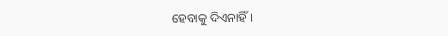ହେବାକୁ ଦିଏନାହିଁ ।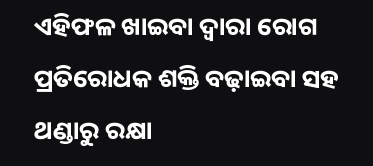ଏହିଫଳ ଖାଇବା ଦ୍ଵାରା ରୋଗ ପ୍ରତିରୋଧକ ଶକ୍ତି ବଢ଼ାଇବା ସହ ଥଣ୍ଡାରୁ ରକ୍ଷା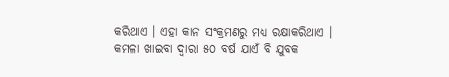କରିଥାଏ । ଏହା କାନ ସଂକ୍ରମଣରୁ ମଧ୍ୟ ରକ୍ଷାକରିଥାଏ ।
କମଳା ଖାଇବା ଦ୍ଵାରା ୫୦ ବର୍ଷ ଯାଏଁ ବି ଯୁବକ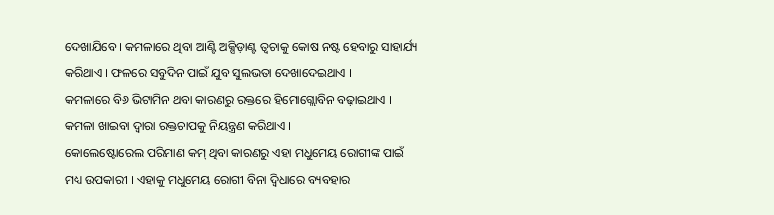ଦେଖାଯିବେ । କମଳାରେ ଥିବା ଆଣ୍ଟି ଅକ୍ସିଡ଼ାଣ୍ଟ ତ୍ଵଚାକୁ କୋଷ ନଷ୍ଟ ହେବାରୁ ସାହାର୍ଯ୍ୟ କରିଥାଏ । ଫଳରେ ସବୁଦିନ ପାଇଁ ଯୁବ ସୁଲଭତା ଦେଖାଦେଇଥାଏ ।
କମଳାରେ ବି୬ ଭିଟାମିନ ଥବା କାରଣରୁ ରକ୍ତରେ ହିମୋଗ୍ଲୋବିନ ବଢ଼ାଇଥାଏ । କମଳା ଖାଇବା ଦ୍ଵାରା ରକ୍ତଚାପକୁ ନିୟନ୍ତ୍ରଣ କରିଥାଏ ।
କୋଲେଷ୍ଟୋରେଲ ପରିମାଣ କମ୍ ଥିବା କାରଣରୁ ଏହା ମଧୁମେୟ ରୋଗୀଙ୍କ ପାଇଁ ମଧ୍ୟ ଉପକାରୀ । ଏହାକୁ ମଧୁମେୟ ରୋଗୀ ବିନା ଦ୍ଵିଧାରେ ବ୍ୟବହାର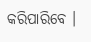କରିପାରିବେ ।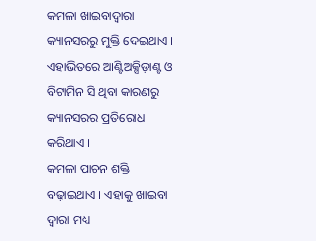କମଳା ଖାଇବାଦ୍ଵାରା କ୍ୟାନସରରୁ ମୁକ୍ତି ଦେଇଥାଏ । ଏହାଭିତରେ ଆଣ୍ଟିଅକ୍ସିଡ଼ାଣ୍ଟ ଓ ବିଟାମିନ ସି ଥିବା କାରଣରୁ କ୍ୟାନସରର ପ୍ରତିରୋଧ କରିଥାଏ ।
କମଳା ପାଚନ ଶକ୍ତି ବଢ଼ାଇଥାଏ । ଏହାକୁ ଖାଇବା ଦ୍ଵାରା ମଧ୍ୟ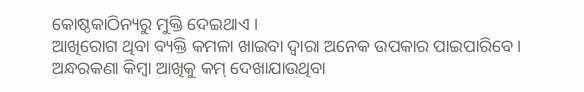କୋଷ୍ଠକାଠିନ୍ୟରୁ ମୁକ୍ତି ଦେଇଥାଏ ।
ଆଖିରୋଗ ଥିବା ବ୍ୟକ୍ତି କମଳା ଖାଇବା ଦ୍ଵାରା ଅନେକ ଉପକାର ପାଇପାରିବେ । ଅନ୍ଧରକଣା କିମ୍ବା ଆଖିକୁ କମ୍ ଦେଖାଯାଉଥିବା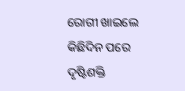ରୋଗୀ ଖାଇଲେ କିଛିଦିନ ପରେ ଦୃଷ୍ଟିଶକ୍ତି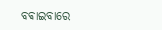ବଵାଇବାରେ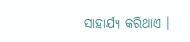ସାହାର୍ଯ୍ୟ କରିଥାଏ ।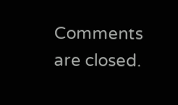Comments are closed.